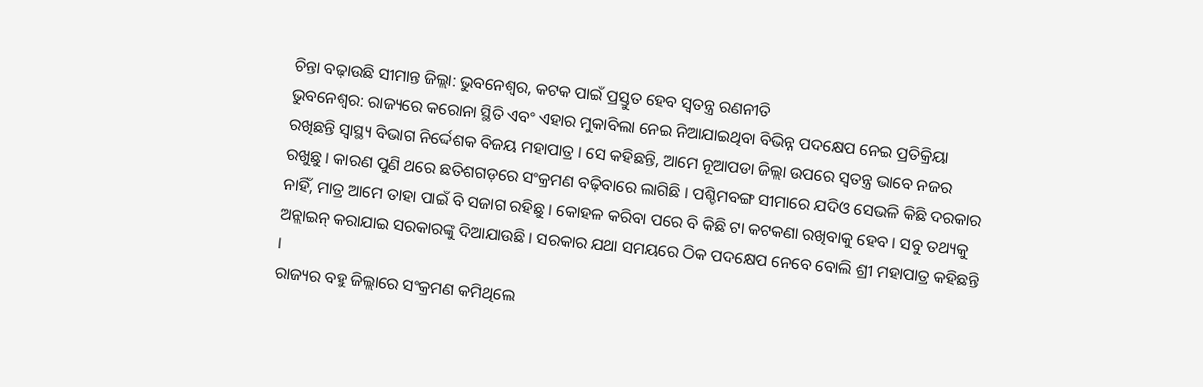ଚିନ୍ତା ବଢ଼ାଉଛି ସୀମାନ୍ତ ଜିଲ୍ଲା: ଭୁବନେଶ୍ୱର, କଟକ ପାଇଁ ପ୍ରସ୍ତୁତ ହେବ ସ୍ୱତନ୍ତ୍ର ରଣନୀତି
ଭୁବନେଶ୍ୱର: ରାଜ୍ୟରେ କରୋନା ସ୍ଥିତି ଏବଂ ଏହାର ମୁକାବିଲା ନେଇ ନିଆଯାଇଥିବା ବିଭିନ୍ନ ପଦକ୍ଷେପ ନେଇ ପ୍ରତିକ୍ରିୟା ରଖିଛନ୍ତି ସ୍ୱାସ୍ଥ୍ୟ ବିଭାଗ ନିର୍ଦ୍ଦେଶକ ବିଜୟ ମହାପାତ୍ର । ସେ କହିଛନ୍ତି, ଆମେ ନୂଆପଡା ଜିଲ୍ଲା ଉପରେ ସ୍ୱତନ୍ତ୍ର ଭାବେ ନଜର ରଖୁଛୁ । କାରଣ ପୁଣି ଥରେ ଛତିଶଗଡ଼ରେ ସଂକ୍ରମଣ ବଢ଼ିବାରେ ଲାଗିଛି । ପଶ୍ଚିମବଙ୍ଗ ସୀମାରେ ଯଦିଓ ସେଭଳି କିଛି ଦରକାର ନାହିଁ, ମାତ୍ର ଆମେ ତାହା ପାଇଁ ବି ସଜାଗ ରହିଛୁ । କୋହଳ କରିବା ପରେ ବି କିଛି ଟା କଟକଣା ରଖିବାକୁ ହେବ । ସବୁ ତଥ୍ୟକୁ ଅନ୍ଲାଇନ୍ କରାଯାଇ ସରକାରଙ୍କୁ ଦିଆଯାଉଛି । ସରକାର ଯଥା ସମୟରେ ଠିକ ପଦକ୍ଷେପ ନେବେ ବୋଲି ଶ୍ରୀ ମହାପାତ୍ର କହିଛନ୍ତି ।
ରାଜ୍ୟର ବହୁ ଜିଲ୍ଲାରେ ସଂକ୍ରମଣ କମିଥିଲେ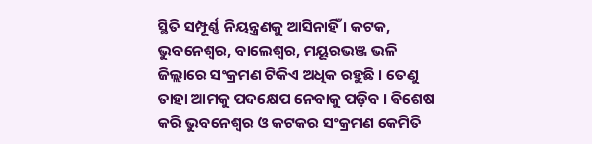ସ୍ଥିତି ସମ୍ପୂର୍ଣ୍ଣ ନିୟନ୍ତ୍ରଣକୁ ଆସିନାହିଁ । କଟକ, ଭୁବନେଶ୍ୱର, ବାଲେଶ୍ଵର, ମୟୂରଭଞ୍ଜ ଭଳି ଜିଲ୍ଲାରେ ସଂକ୍ରମଣ ଟିକିଏ ଅଧିକ ରହୁଛି । ତେଣୁ ତାହା ଆମକୁ ପଦକ୍ଷେପ ନେବାକୁ ପଡ଼ିବ । ଵିଶେଷ କରି ଭୁବନେଶ୍ୱର ଓ କଟକର ସଂକ୍ରମଣ କେମିତି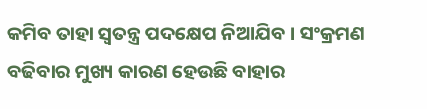କମିବ ତାହା ସ୍ୱତନ୍ତ୍ର ପଦକ୍ଷେପ ନିଆଯିବ । ସଂକ୍ରମଣ ବଢିବାର ମୁଖ୍ୟ କାରଣ ହେଉଛି ବାହାର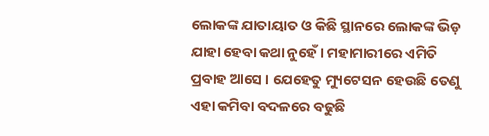ଲୋକଙ୍କ ଯାତାୟାତ ଓ କିଛି ସ୍ଥାନରେ ଲୋକଙ୍କ ଭିଡ଼ ଯାହା ହେବା କଥା ନୁହେଁ । ମହାମାରୀରେ ଏମିତି ପ୍ରବାହ ଆସେ । ଯେହେତୁ ମ୍ୟୁଟେସନ ହେଉଛି ତେଣୁ ଏହା କମିବା ବଦଳରେ ବଢୁଛି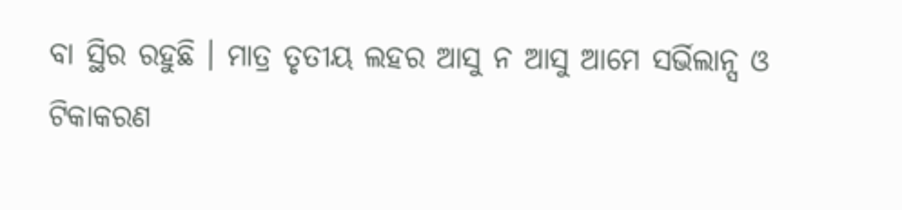ବା ସ୍ଥିର ରହୁଛି । ମାତ୍ର ତୃତୀୟ ଲହର ଆସୁ ନ ଆସୁ ଆମେ ସର୍ଭିଲାନ୍ସ ଓ ଟିକାକରଣ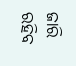ଜାରି ରହିବ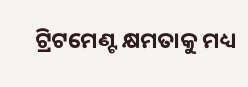ଟ୍ରିଟମେଣ୍ଟ କ୍ଷମତାକୁ ମଧ୍ୟ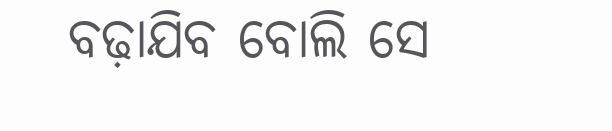ବଢ଼ାଯିବ ବୋଲି ସେ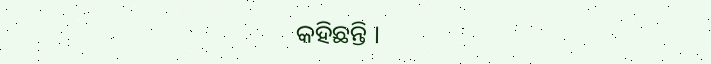କହିଛନ୍ତି ।